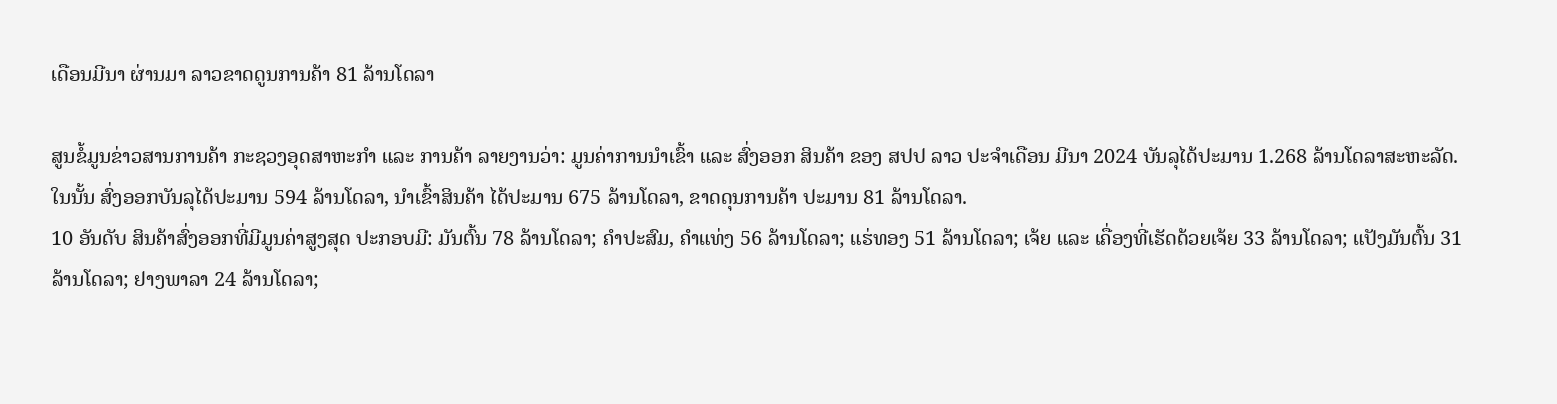ເດືອນມີນາ ຜ່ານມາ ລາວຂາດດູນການຄ້າ 81 ລ້ານໂດລາ

ສູນຂໍ້ມູນຂ່າວສານການຄ້າ ກະຊວງອຸດສາຫະກຳ ແລະ ການຄ້າ ລາຍງານວ່າ: ມູນຄ່າການນໍາເຂົ້າ ແລະ ສົ່ງອອກ ສິນຄ້າ ຂອງ ສປປ ລາວ ປະຈໍາເດືອນ ມີນາ 2024 ບັນລຸໄດ້ປະມານ 1.268 ລ້ານໂດລາສະຫະລັດ. ໃນນັ້ນ ສົ່ງອອກບັນລຸໄດ້ປະມານ 594 ລ້ານໂດລາ, ນຳເຂົ້າສິນຄ້າ ໄດ້ປະມານ 675 ລ້ານໂດລາ, ຂາດດຸນການຄ້າ ປະມານ 81 ລ້ານໂດລາ.
10 ອັນດັບ ສິນຄ້າສົ່ງອອກທີ່ມີມູນຄ່າສູງສຸດ ປະກອບມີ: ມັນຕົ້ນ 78 ລ້ານໂດລາ; ຄໍາປະສົມ, ຄຳແທ່ງ 56 ລ້ານໂດລາ; ແຮ່ທອງ 51 ລ້ານໂດລາ; ເຈ້ຍ ແລະ ເຄື່ອງທີ່ເຮັດດ້ວຍເຈ້ຍ 33 ລ້ານໂດລາ; ແປັງມັນຕົ້ນ 31 ລ້ານໂດລາ; ຢາງພາລາ 24 ລ້ານໂດລາ;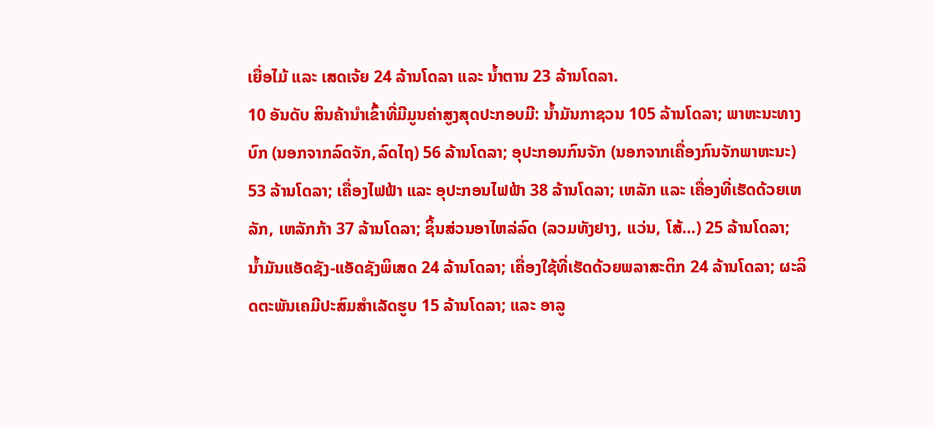ເຍື່ອໄມ້ ແລະ ເສດເຈ້ຍ 24 ລ້ານໂດລາ ແລະ ນໍ້າຕານ 23 ລ້ານໂດລາ.
10 ອັນດັບ ສິນຄ້ານຳເຂົ້າທີ່ມີມູນຄ່າສູງສຸດປະກອບມີ: ນ້ຳມັນກາຊວນ 105 ລ້ານໂດລາ; ພາຫະນະທາງບົກ (ນອກຈາກລົດຈັກ,ລົດໄຖ) 56 ລ້ານໂດລາ; ອຸປະກອນກົນຈັກ (ນອກຈາກເຄື່ອງກົນຈັກພາຫະນະ) 53 ລ້ານໂດລາ; ເຄື່ອງໄຟຟ້າ ແລະ ອຸປະກອນໄຟຟ້າ 38 ລ້ານໂດລາ; ເຫລັກ ແລະ ເຄື່ອງທີ່ເຮັດດ້ວຍເຫລັກ, ເຫລັກກ້າ 37 ລ້ານໂດລາ; ຊິ້ນສ່ວນອາໄຫລ່ລົດ (ລວມທັງຢາງ, ແວ່ນ, ໂສ້…) 25 ລ້ານໂດລາ; ນໍ້າມັນແອັດຊັງ-ແອັດຊັງພິເສດ 24 ລ້ານໂດລາ; ເຄື່ອງໃຊ້ທີ່ເຮັດດ້ວຍພລາສະຕິກ 24 ລ້ານໂດລາ; ຜະລິດຕະພັນເຄມີປະສົມສໍາເລັດຮູບ 15 ລ້ານໂດລາ; ແລະ ອາລູ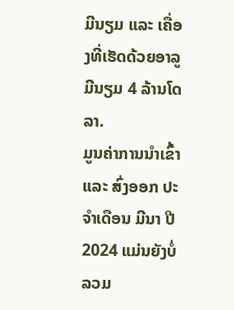ມີນຽມ ແລະ ເຄື່ອງທີ່ເຮັດດ້ວຍອາລູມີນຽມ 4 ລ້ານໂດລາ.
ມູນຄ່າການນໍາເຂົ້າ ແລະ ສົ່ງອອກ ປະຈໍາເດືອນ ມີນາ ປີ 2024 ແມ່ນຍັງບໍ່ລວມ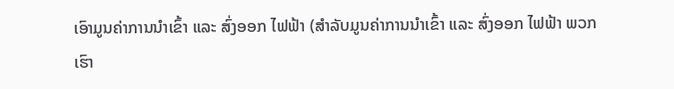ເອົາມູນຄ່າການນໍາເຂົ້າ ແລະ ສົ່ງອອກ ໄຟຟ້າ (ສໍາລັບມູນຄ່າການນຳເຂົ້າ ແລະ ສົ່ງອອກ ໄຟຟ້າ ພວກເຮົາ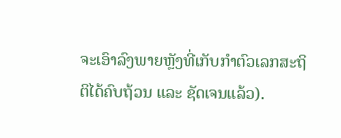ຈະເອົາລົງພາຍຫຼັງທີ່ເກັບກໍາຕົວເລກສະຖິຕິໄດ້ຄົບຖ້ວນ ແລະ ຊັດເຈນແລ້ວ).